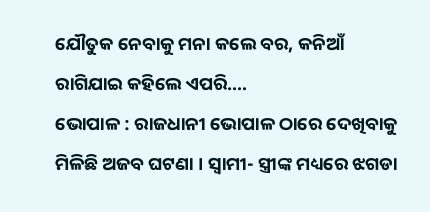ଯୌତୁକ ନେବାକୁ ମନା କଲେ ବର, କନିଆଁ ରାଗିଯାଇ କହିଲେ ଏପରି….
ଭୋପାଳ : ରାଜଧାନୀ ଭୋପାଳ ଠାରେ ଦେଖିବାକୁ ମିଳିଛି ଅଜବ ଘଟଣା । ସ୍ୱାମୀ- ସ୍ତ୍ରୀଙ୍କ ମଧ୍ୟରେ ଝଗଡା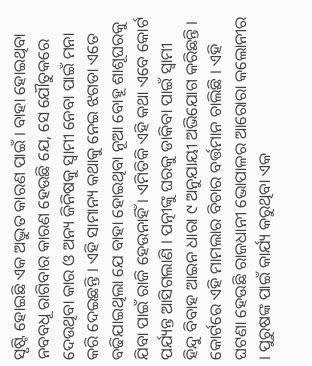ସୃଷ୍ଟି ହୋଇଛି ଏକ ଅଦ୍ଭୁତ କାରଣ ପାଇଁ । ବାହା ହୋଇଥିବା ନବବଧୂ ରାଗିବାର କାରଣ ହେଉଛି ଯେ, ସେ ଯୌତୁକରେ ଦେଉଥିବା କାର ଓ ଅନ୍ୟ ଜିନିଷକୁ ସ୍ୱାମୀ ନେବା ପାଇଁ ମନା କରି ଦେଇଛନ୍ତି । ଏହି ସାମାନ୍ୟ କଥାକୁ ନେଇ ଝଗଡା ଏତେ ବଢିଯାଇଥିଲା ଯେ ବାହା ହୋଇଥିବା ନୂଆ ବୋହୂ ଶାଶୂଘରକୁ ଯିବା ପାଇଁ ରାଜି ହେଉନାହିଁ । ଏମିତିକି ଏହି କଥା ଏବେ କୋର୍ଟ ପର୍ଯ୍ୟନ୍ତ ଆସିଗଲାଣି । ପତ୍ନୀଙ୍କୁ ଘରକୁ ଡାକିବା ପାଇଁ ସ୍ୱାମୀ ହିନ୍ଦୁ ବିବାହ ଆଇନ ଧାରା ୯ ଅନୁଯାୟୀ ଅଭିଯୋଗ କରିଛନ୍ତି । କୋର୍ଟରେ ଏହି ମାମଲାର ବିଚାର ବର୍ତ୍ତମାନ ଚାଲିଛି । ଏହି ଘଟଣା ହେଉଛି ରାଜଧାନୀ ଭୋପାଳର ଆରୋରା କଲୋନୀର । ପୁରୁଷଙ୍କ ପାଇଁ କାର୍ଯ୍ୟ କରୁଥିବା ଏକ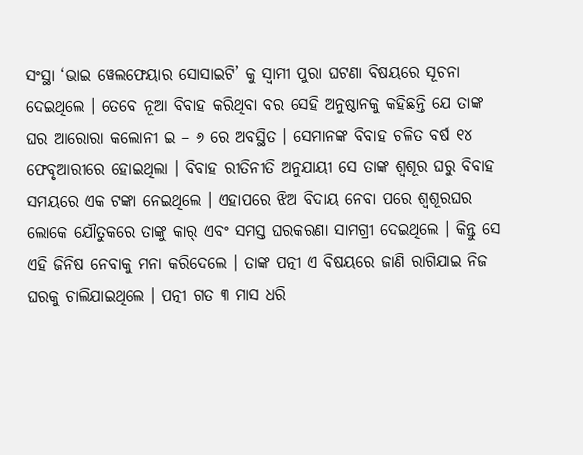ସଂସ୍ଥା ‘ଭାଇ ୱେଲଫେୟାର ସୋସାଇଟି’ କୁ ସ୍ୱାମୀ ପୁରା ଘଟଣା ବିଷୟରେ ସୂଚନା ଦେଇଥିଲେ । ତେବେ ନୂଆ ବିବାହ କରିଥିବା ବର ସେହି ଅନୁଷ୍ଠାନକୁ କହିଛନ୍ତି ଯେ ତାଙ୍କ ଘର ଆରୋରା କଲୋନୀ ଇ – ୬ ରେ ଅବସ୍ଥିତ । ସେମାନଙ୍କ ବିବାହ ଚଳିତ ବର୍ଷ ୧୪ ଫେବୃଆରୀରେ ହୋଇଥିଲା । ବିବାହ ରୀତିନୀତି ଅନୁଯାୟୀ ସେ ତାଙ୍କ ଶ୍ୱଶୂର ଘରୁ ବିବାହ ସମୟରେ ଏକ ଟଙ୍କା ନେଇଥିଲେ । ଏହାପରେ ଝିଅ ବିଦାୟ ନେବା ପରେ ଶ୍ୱଶୂରଘର ଲୋକେ ଯୌତୁକରେ ତାଙ୍କୁ କାର୍ ଏବଂ ସମସ୍ତ ଘରକରଣା ସାମଗ୍ରୀ ଦେଇଥିଲେ । କିନ୍ତୁ ସେ ଏହି ଜିନିଷ ନେବାକୁ ମନା କରିଦେଲେ । ତାଙ୍କ ପତ୍ନୀ ଏ ବିଷୟରେ ଜାଣି ରାଗିଯାଇ ନିଜ ଘରକୁ ଚାଲିଯାଇଥିଲେ । ପତ୍ନୀ ଗତ ୩ ମାସ ଧରି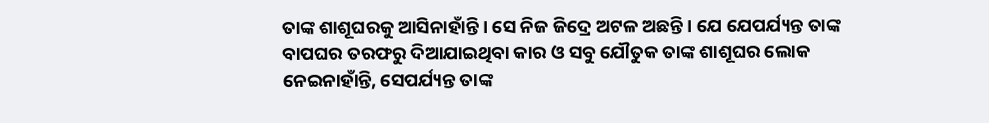ତାଙ୍କ ଶାଶୂଘରକୁ ଆସିନାହାଁନ୍ତି । ସେ ନିଜ ଜିଦ୍ରେ ଅଟଳ ଅଛନ୍ତି । ଯେ ଯେପର୍ଯ୍ୟନ୍ତ ତାଙ୍କ ବାପଘର ତରଫରୁ ଦିଆଯାଇଥିବା କାର ଓ ସବୁ ଯୌତୁକ ତାଙ୍କ ଶାଶୂଘର ଲୋକ ନେଇନାହାଁନ୍ତି, ସେପର୍ଯ୍ୟନ୍ତ ତାଙ୍କ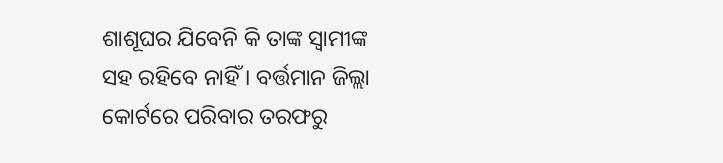ଶାଶୂଘର ଯିବେନି କି ତାଙ୍କ ସ୍ୱାମୀଙ୍କ ସହ ରହିବେ ନାହିଁ । ବର୍ତ୍ତମାନ ଜିଲ୍ଲା କୋର୍ଟରେ ପରିବାର ତରଫରୁ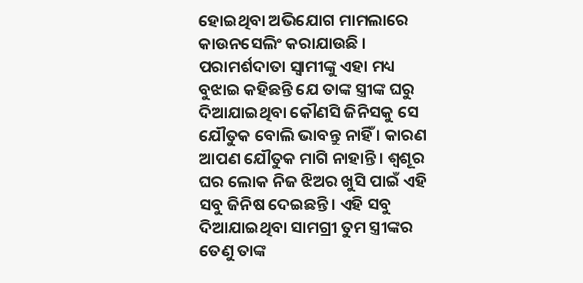ହୋଇଥିବା ଅଭିଯୋଗ ମାମଲାରେ କାଉନସେଲିଂ କରାଯାଉଛି । ପରାମର୍ଶଦାତା ସ୍ୱାମୀଙ୍କୁ ଏହା ମଧ୍ୟ ବୁଝାଇ କହିଛନ୍ତି ଯେ ତାଙ୍କ ସ୍ତ୍ରୀଙ୍କ ଘରୁ ଦିଆଯାଇଥିବା କୌଣସି ଜିନିସକୁ ସେ ଯୌତୁକ ବୋଲି ଭାବନ୍ତୁ ନାହିଁ । କାରଣ ଆପଣ ଯୌତୁକ ମାଗି ନାହାନ୍ତି । ଶ୍ୱଶୂର ଘର ଲୋକ ନିଜ ଝିଅର ଖୁସି ପାଇଁ ଏହି ସବୁ ଜିନିଷ ଦେଇଛନ୍ତି । ଏହି ସବୁ ଦିଆଯାଇଥିବା ସାମଗ୍ରୀ ତୁମ ସ୍ତ୍ରୀଙ୍କର ତେଣୁ ତାଙ୍କ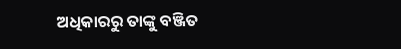ଅଧିକାରରୁ ତାଙ୍କୁ ବଞ୍ଜିତ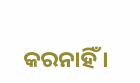କରନାହିଁ ।